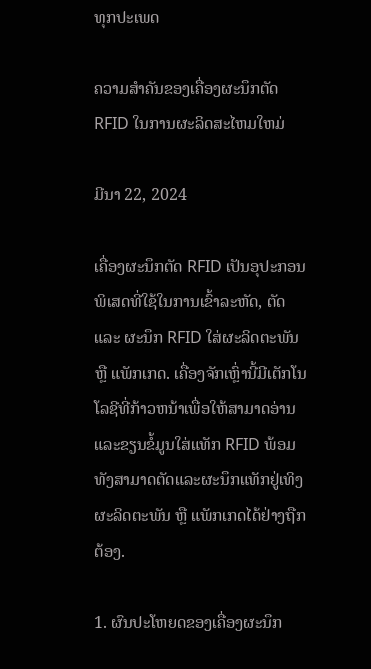ທຸກປະເພດ

ຄວາມສໍາຄັນຂອງເຄື່ອງຜະນຶກຕັດ RFID ໃນການຜະລິດສະໄຫມໃຫມ່

ມີນາ 22, 2024

ເຄື່ອງຜະນຶກຕັດ RFID ເປັນອຸປະກອນພິເສດທີ່ໃຊ້ໃນການເຂົ້າລະຫັດ, ຕັດ ແລະ ຜະນຶກ RFID ໃສ່ຜະລິດຕະພັນ ຫຼື ແພັກເກດ. ເຄື່ອງຈັກເຫຼົ່ານີ້ມີເຕັກໂນໂລຊີທີ່ກ້າວຫນ້າເພື່ອໃຫ້ສາມາດອ່ານແລະຂຽນຂໍ້ມູນໃສ່ແທັກ RFID ພ້ອມທັງສາມາດຕັດແລະຜະນຶກແທັກຢູ່ເທິງຜະລິດຕະພັນ ຫຼື ແພັກເກດໄດ້ຢ່າງຖືກຕ້ອງ.

1. ຜົນປະໂຫຍດຂອງເຄື່ອງຜະນຶກ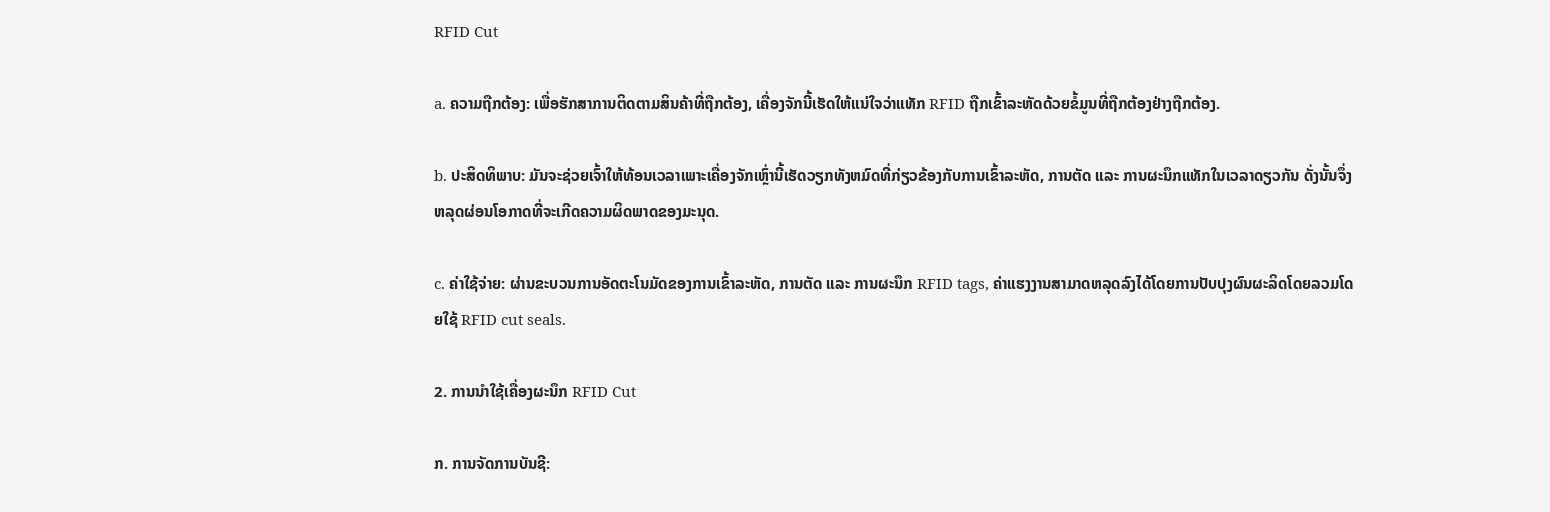RFID Cut

a. ຄວາມຖືກຕ້ອງ: ເພື່ອຮັກສາການຕິດຕາມສິນຄ້າທີ່ຖືກຕ້ອງ, ເຄື່ອງຈັກນີ້ເຮັດໃຫ້ແນ່ໃຈວ່າແທັກ RFID ຖືກເຂົ້າລະຫັດດ້ວຍຂໍ້ມູນທີ່ຖືກຕ້ອງຢ່າງຖືກຕ້ອງ.

b. ປະສິດທິພາບ: ມັນຈະຊ່ວຍເຈົ້າໃຫ້ທ້ອນເວລາເພາະເຄື່ອງຈັກເຫຼົ່ານີ້ເຮັດວຽກທັງຫມົດທີ່ກ່ຽວຂ້ອງກັບການເຂົ້າລະຫັດ, ການຕັດ ແລະ ການຜະນຶກແທັກໃນເວລາດຽວກັນ ດັ່ງນັ້ນຈຶ່ງຫລຸດຜ່ອນໂອກາດທີ່ຈະເກີດຄວາມຜິດພາດຂອງມະນຸດ.

c. ຄ່າໃຊ້ຈ່າຍ: ຜ່ານຂະບວນການອັດຕະໂນມັດຂອງການເຂົ້າລະຫັດ, ການຕັດ ແລະ ການຜະນຶກ RFID tags, ຄ່າແຮງງານສາມາດຫລຸດລົງໄດ້ໂດຍການປັບປຸງຜົນຜະລິດໂດຍລວມໂດຍໃຊ້ RFID cut seals.

2. ການນໍາໃຊ້ເຄື່ອງຜະນຶກ RFID Cut

ກ. ການຈັດການບັນຊີ: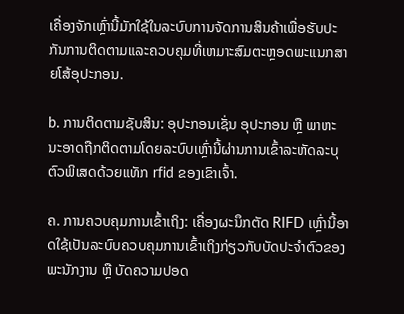ເຄື່ອງຈັກເຫຼົ່ານີ້ມັກໃຊ້ໃນລະບົບການຈັດການສິນຄ້າເພື່ອຮັບປະກັນການຕິດຕາມແລະຄວບຄຸມທີ່ເຫມາະສົມຕະຫຼອດພະແນກສາຍໂສ້ອຸປະກອນ.

b. ການຕິດຕາມຊັບສິນ: ອຸປະກອນເຊັ່ນ ອຸປະກອນ ຫຼື ພາຫະນະອາດຖືກຕິດຕາມໂດຍລະບົບເຫຼົ່ານີ້ຜ່ານການເຂົ້າລະຫັດລະບຸຕົວພິເສດດ້ວຍແທັກ rfid ຂອງເຂົາເຈົ້າ.

ຄ. ການຄວບຄຸມການເຂົ້າເຖິງ: ເຄື່ອງຜະນຶກຕັດ RIFD ເຫຼົ່ານີ້ອາດໃຊ້ເປັນລະບົບຄວບຄຸມການເຂົ້າເຖິງກ່ຽວກັບບັດປະຈໍາຕົວຂອງພະນັກງານ ຫຼື ບັດຄວາມປອດ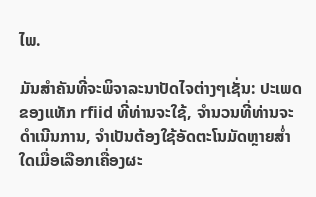ໄພ.

ມັນສໍາຄັນທີ່ຈະພິຈາລະນາປັດໄຈຕ່າງໆເຊັ່ນ: ປະເພດຂອງແທັກ rfiid ທີ່ທ່ານຈະໃຊ້, ຈໍານວນທີ່ທ່ານຈະດໍາເນີນການ, ຈໍາເປັນຕ້ອງໃຊ້ອັດຕະໂນມັດຫຼາຍສໍ່າໃດເມື່ອເລືອກເຄື່ອງຜະ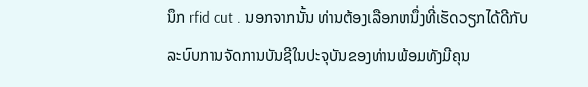ນຶກ rfid cut . ນອກຈາກນັ້ນ ທ່ານຕ້ອງເລືອກຫນຶ່ງທີ່ເຮັດວຽກໄດ້ດີກັບລະບົບການຈັດການບັນຊີໃນປະຈຸບັນຂອງທ່ານພ້ອມທັງມີຄຸນ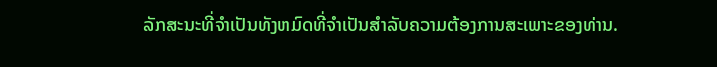ລັກສະນະທີ່ຈໍາເປັນທັງຫມົດທີ່ຈໍາເປັນສໍາລັບຄວາມຕ້ອງການສະເພາະຂອງທ່ານ.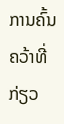ການຄົ້ນຄວ້າທີ່ກ່ຽວ